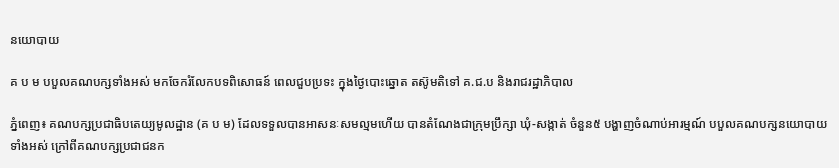នយោបាយ

គ ប ម បបួលគណបក្សទាំងអស់ មកចែករំលែកបទពិសោធន៍ ពេលជួបប្រទះ ក្នុងថ្ងៃបោះឆ្នោត តស៊ូមតិទៅ គ.ជ.ប និងរាជរដ្ឋាភិបាល

ភ្នំពេញ៖ គណបក្សប្រជាធិបតេយ្យមូលដ្ឋាន (គ ប ម) ដែលទទួលបានអាសនៈសមល្មមហើយ បានតំណែងជាក្រុមប្រឹក្សា ឃុំ-សង្កាត់ ចំនួន៥ បង្ហាញចំណាប់អារម្មណ៍ បបួលគណបក្សនយោបាយទាំងអស់ ក្រៅពីគណបក្សប្រជាជនក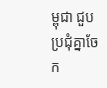ម្ពុជា ជួបប្រជុំគ្នាចែក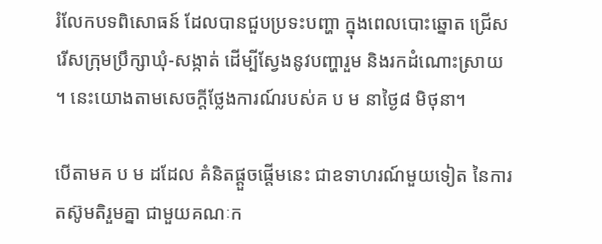រំលែកបទពិសោធន៍ ដែលបានជួបប្រទះបញ្ហា ក្នុងពេលបោះឆ្នោត ជ្រើសរើសក្រុមប្រឹក្សាឃុំ-សង្កាត់ ដើម្បីស្វែងនូវបញ្ហារួម និងរកដំណោះស្រាយ ។ នេះយោងតាមសេចក្តីថ្លែងការណ៍របស់គ ប ម នាថ្ងៃ៨ មិថុនា។

បើតាមគ ប ម ដដែល គំនិតផ្តួចផ្តើមនេះ ជាឧទាហរណ៍មួយទៀត នៃការតស៊ូមតិរួមគ្នា ជាមួយគណៈក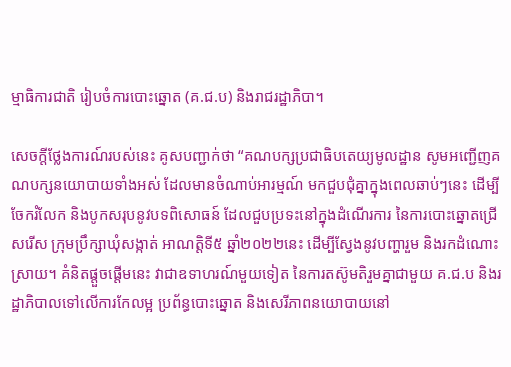ម្មាធិការជាតិ រៀបចំការបោះឆ្នោត (គ.ជ.ប) និងរាជរដ្ឋាភិបា។

សេចក្តីថ្លែងការណ៍របស់នេះ គូសបញ្ជាក់ថា “គណបក្សប្រជាធិបតេយ្យមូលដ្ឋាន សូមអញ្ជើញគណបក្សនយោបាយទាំងអស់ ដែលមានចំណាប់អារម្មណ៍ មកជួបជុំគ្នាក្នុងពេលឆាប់ៗនេះ ដើម្បីចែករំលែក និងបូកសរុបនូវបទពិសោធន៍ ដែលជួបប្រទះនៅក្នុងដំណើរការ នៃការបោះឆ្នោតជ្រើសរើស ក្រុមប្រឹក្សាឃុំសង្កាត់ អាណត្តិទី៥ ឆ្នាំ២០២២នេះ ដើម្បីស្វែងនូវបញ្ហារួម និងរកដំណោះស្រាយ។ គំនិតផ្តួចផ្តើមនេះ វាជាឧទាហរណ៍មួយទៀត នៃការតស៊ូមតិរួមគ្នាជាមួយ គ.ជ.ប និងរដ្ឋាភិបាលទៅលើការកែលម្អ ប្រព័ន្ធបោះឆ្នោត និងសេរីភាពនយោបាយនៅ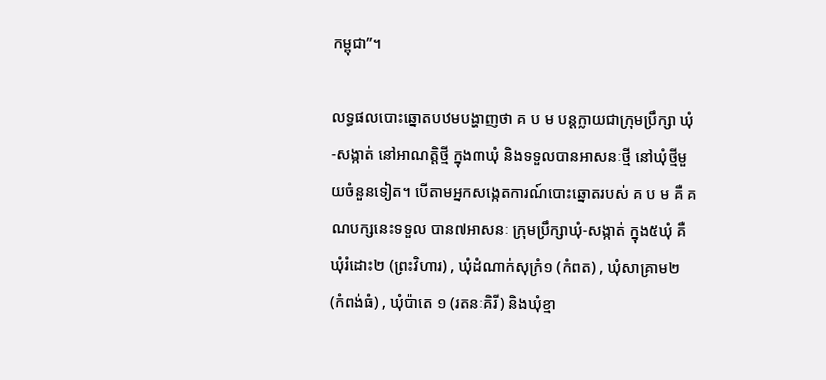កម្ពុជា”។

លទ្ធផលបោះឆ្នោតបឋមបង្ហាញថា គ ប ម បន្តក្លាយជាក្រុមប្រឹក្សា ឃុំ-សង្កាត់ នៅអាណត្តិថ្មី ក្នុង៣ឃុំ និងទទួលបានអាសនៈថ្មី នៅឃុំថ្មីមួយចំនួនទៀត។ បើតាមអ្នកសង្កេតការណ៍បោះឆ្នោតរបស់ គ ប ម គឺ គណបក្សនេះទទួល បាន៧អាសនៈ ក្រុមប្រឹក្សាឃុំ-សង្កាត់ ក្នុង៥ឃុំ គឺឃុំរំដោះ២ (ព្រះវិហារ) , ឃុំដំណាក់សុក្រំ១ (កំពត) , ឃុំសាគ្រាម២ (កំពង់ធំ) , ឃុំប៉ាតេ ១ (រតនៈគិរី) និងឃុំខ្មា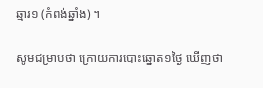ឆ្មារ១ (កំពង់ឆ្នាំង) ។

សូមជម្រាបថា ក្រោយការបោះឆ្នោត១ថ្ងៃ ឃើញថា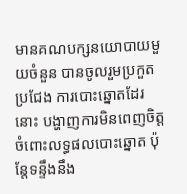មានគណបក្សនយោបាយមួយចំនួន បានចូលរួមប្រកួតប្រជែង ការបោះឆ្នោតដែរនោះ បង្ហាញការមិនពេញចិត្ត ចំពោះលទ្ធផលបោះឆ្នោត ប៉ុន្តែទន្ទឹងនឹង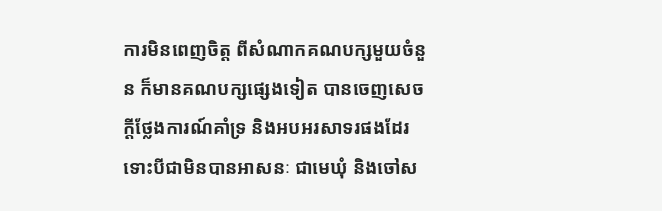ការមិនពេញចិត្ត ពីសំណាកគណបក្សមួយចំនួន ក៏មានគណបក្សផ្សេងទៀត បានចេញសេចក្តីថ្លែងការណ៍គាំទ្រ និងអបអរសាទរផងដែរ ទោះបីជាមិនបានអាសនៈ ជាមេឃុំ និងចៅស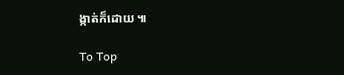ង្កាត់ក៏ដោយ ៕

To Top